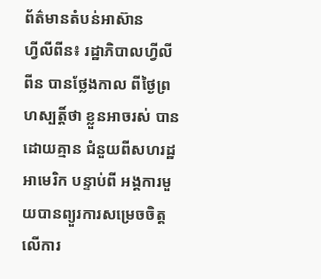ព័ត៌មានតំបន់អាស៊ាន
ហ្វីលីពីន៖ រដ្ឋាភិបាលហ្វីលីពីន បានថ្លែងកាល ពីថ្ងៃព្រហស្បត្តិ៍ថា ខ្លួនអាចរស់ បានដោយគ្មាន ជំនួយពីសហរដ្ឋអាមេរិក បន្ទាប់ពី អង្គការមួយបានព្យួរការសម្រេចចិត្ត លើការ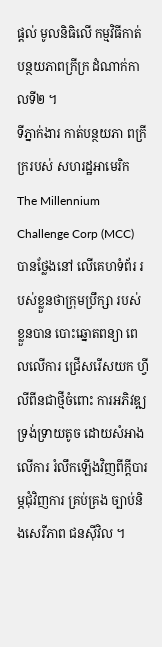ផ្តល់ មូលនិធិលើ កម្មវិធីកាត់ បន្ថយភាពក្រីក្រ ដំណាក់កាលទី២ ។
ទីភ្នាក់ងារ កាត់បន្ថយភា ពក្រីក្ររបស់ សហរដ្ឋអាមេរិក The Millennium Challenge Corp (MCC) បានថ្លែងនៅ លើគេហទំព័រ របស់ខ្លួនថាក្រុមប្រឹក្សា របស់ ខ្លួនបាន បោះឆ្នោតពន្យា ពេលលើការ ជ្រើសរើសយក ហ្វីលីពីនជាថ្មីចំពោះ ការអភិវឌ្ឍទ្រង់ទ្រាយតូច ដោយសំអាង លើការ រំលឹកឡើងវិញពីក្តីបារម្ភជុំវិញការ គ្រប់គ្រង ច្បាប់និងសេរីភាព ជនស៊ីវិល ។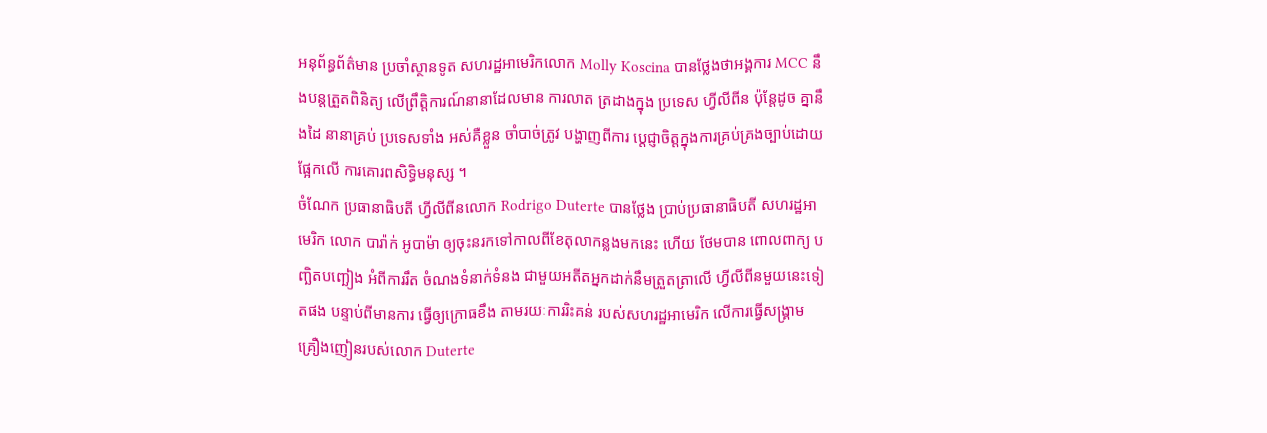អនុព័ន្ធព័ត៌មាន ប្រចាំស្ថានទូត សហរដ្ឋអាមេរិកលោក Molly Koscina បានថ្លែងថាអង្គការ MCC នឹងបន្តត្រួតពិនិត្យ លើព្រឹត្តិការណ៍នានាដែលមាន ការលាត ត្រដាងក្នុង ប្រទេស ហ្វីលីពីន ប៉ុន្តែដូច គ្នានឹងដៃ នានាគ្រប់ ប្រទេសទាំង អស់គឺខ្លួន ចាំបាច់ត្រូវ បង្ហាញពីការ ប្តេជ្ញាចិត្តក្នុងការគ្រប់គ្រងច្បាប់ដោយផ្អែកលើ ការគោរពសិទ្ធិមនុស្ស ។
ចំណែក ប្រធានាធិបតី ហ្វីលីពីនលោក Rodrigo Duterte បានថ្លែង ប្រាប់ប្រធានាធិបតី សហរដ្ឋអាមេរិក លោក បារ៉ាក់ អូបាម៉ា ឲ្យចុះនរកទៅកាលពីខែតុលាកន្លងមកនេះ ហើយ ថែមបាន ពោលពាក្យ បញ្ឆិតបញ្ឆៀង អំពីការរឹត ចំណងទំនាក់ទំនង ជាមួយអតីតអ្នកដាក់នឹមត្រួតត្រាលើ ហ្វីលីពីនមួយនេះទៀតផង បន្ទាប់ពីមានការ ធ្វើឲ្យក្រោធខឹង តាមរយៈការរិះគន់ របស់សហរដ្ឋអាមេរិក លើការធ្វើសង្គ្រាម គ្រឿងញៀនរបស់លោក Duterte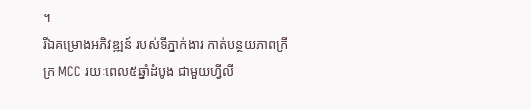។
រីឯគម្រោងអភិវឌ្ឍន៍ របស់ទីភ្នាក់ងារ កាត់បន្ថយភាពក្រីក្រ MCC រយៈពេល៥ឆ្នាំដំបូង ជាមួយហ្វីលី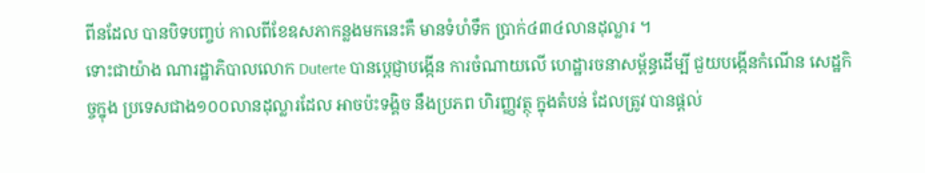ពីនដែល បានបិទបញ្ចប់ កាលពីខែឧសភាកន្លងមកនេះគឺ មានទំហំទឹក ប្រាក់៤៣៤លានដុល្លារ ។
ទោះជាយ៉ាង ណារដ្ឋាភិបាលលោក Duterte បានប្តេជ្ញាបង្កើន ការចំណាយលើ ហេដ្ឋារចនាសម្ព័ន្ធដើម្បី ជួយបង្កើនកំណើន សេដ្ឋកិច្ចក្នុង ប្រទេសជាង១០០លានដុល្លារដែល អាចប៉ះទង្គិច នឹងប្រភព ហិរញ្ញវត្ថុ ក្នុងតំបន់ ដែលត្រូវ បានផ្តល់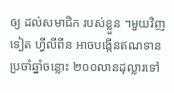ឲ្យ ដល់សមាជិក របស់ខ្លួន ។មួយវិញទៀត ហ្វីលីពីន អាចបង្កើនឥណទាន ប្រចាំឆ្នាំចន្លោះ ២០០លានដុល្លារទៅ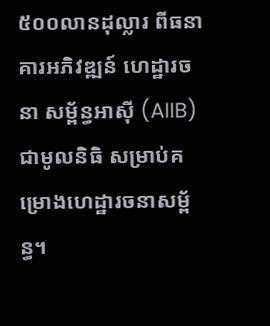៥០០លានដុល្លារ ពីធនាគារអភិវឌ្ឍន៍ ហេដ្ឋារចនា សម្ព័ន្ធអាស៊ី (AIIB) ជាមូលនិធិ សម្រាប់គម្រោងហេដ្ឋារចនាសម្ព័ន្ធ។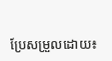ប្រែសម្រួលដោយ៖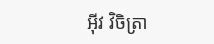អុីវ វិចិត្រា